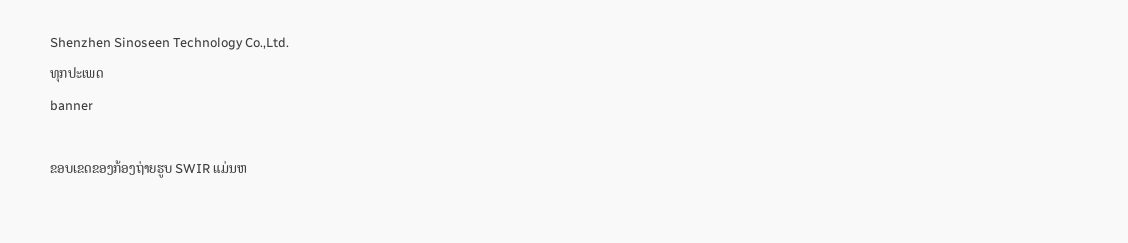Shenzhen Sinoseen Technology Co.,Ltd.
ທຸກປະເພດ
banner

ຂອບເຂດຂອງກ້ອງຖ່າຍຮູບ SWIR ແມ່ນຫ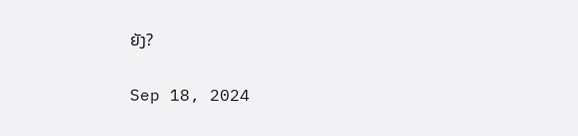ຍັງ?

Sep 18, 2024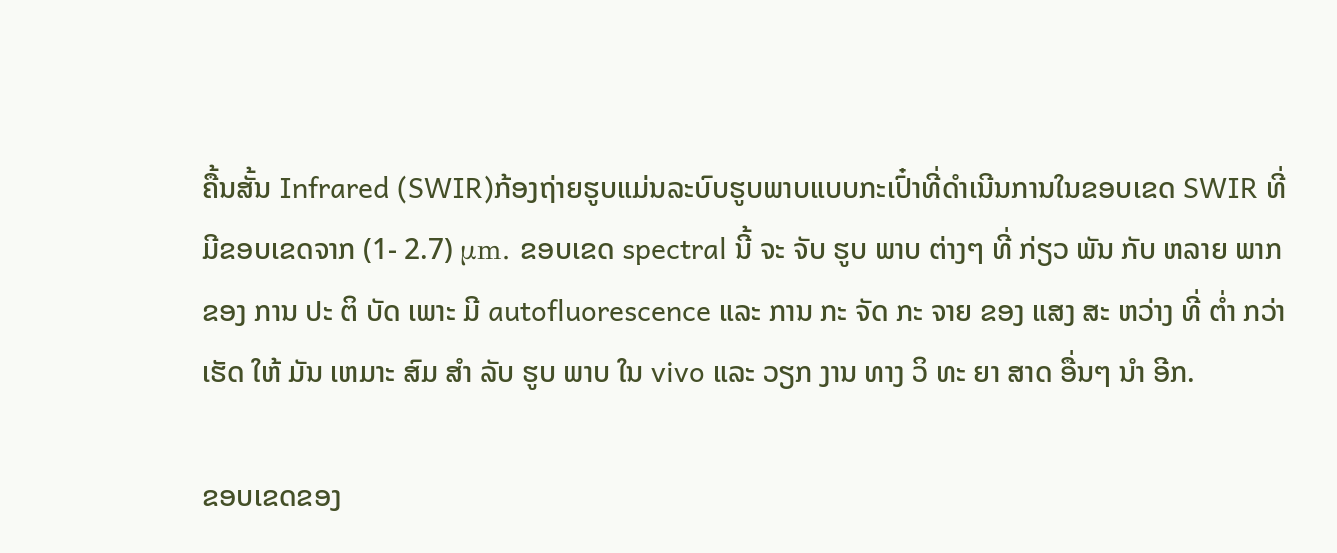ຄື້ນສັ້ນ Infrared (SWIR)ກ້ອງຖ່າຍຮູບແມ່ນລະບົບຮູບພາບແບບກະເປົ໋າທີ່ດໍາເນີນການໃນຂອບເຂດ SWIR ທີ່ມີຂອບເຂດຈາກ (1- 2.7) μm. ຂອບເຂດ spectral ນີ້ ຈະ ຈັບ ຮູບ ພາບ ຕ່າງໆ ທີ່ ກ່ຽວ ພັນ ກັບ ຫລາຍ ພາກ ຂອງ ການ ປະ ຕິ ບັດ ເພາະ ມີ autofluorescence ແລະ ການ ກະ ຈັດ ກະ ຈາຍ ຂອງ ແສງ ສະ ຫວ່າງ ທີ່ ຕ່ຳ ກວ່າ ເຮັດ ໃຫ້ ມັນ ເຫມາະ ສົມ ສໍາ ລັບ ຮູບ ພາບ ໃນ vivo ແລະ ວຽກ ງານ ທາງ ວິ ທະ ຍາ ສາດ ອື່ນໆ ນໍາ ອີກ.

ຂອບເຂດຂອງ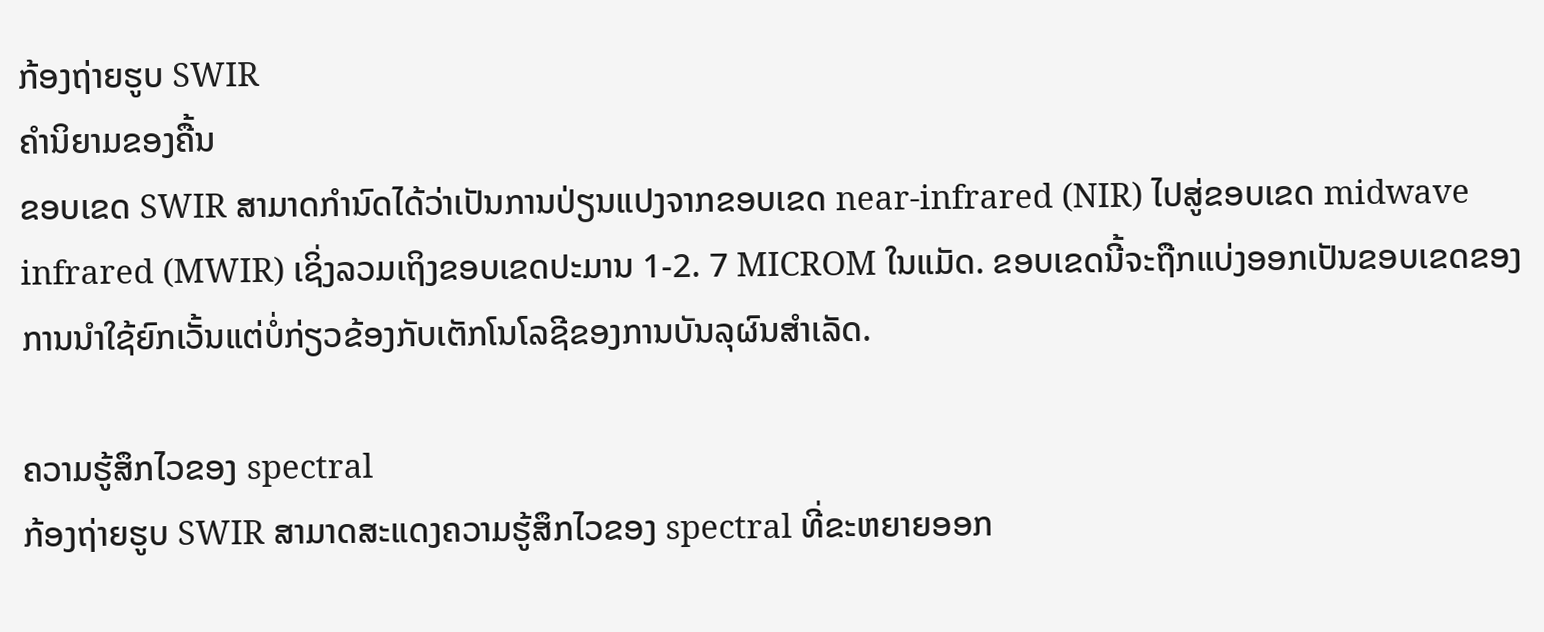ກ້ອງຖ່າຍຮູບ SWIR
ຄໍານິຍາມຂອງຄື້ນ
ຂອບເຂດ SWIR ສາມາດກໍານົດໄດ້ວ່າເປັນການປ່ຽນແປງຈາກຂອບເຂດ near-infrared (NIR) ໄປສູ່ຂອບເຂດ midwave infrared (MWIR) ເຊິ່ງລວມເຖິງຂອບເຂດປະມານ 1-2. 7 MICROM ໃນແມັດ. ຂອບເຂດນີ້ຈະຖືກແບ່ງອອກເປັນຂອບເຂດຂອງການນໍາໃຊ້ຍົກເວັ້ນແຕ່ບໍ່ກ່ຽວຂ້ອງກັບເຕັກໂນໂລຊີຂອງການບັນລຸຜົນສໍາເລັດ.

ຄວາມຮູ້ສຶກໄວຂອງ spectral
ກ້ອງຖ່າຍຮູບ SWIR ສາມາດສະແດງຄວາມຮູ້ສຶກໄວຂອງ spectral ທີ່ຂະຫຍາຍອອກ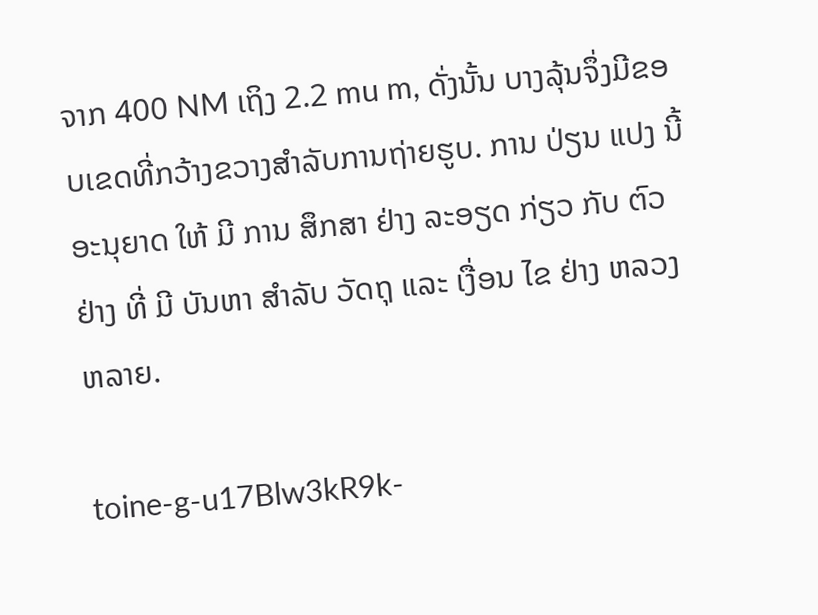ຈາກ 400 NM ເຖິງ 2.2 mu m, ດັ່ງນັ້ນ ບາງລຸ້ນຈຶ່ງມີຂອບເຂດທີ່ກວ້າງຂວາງສໍາລັບການຖ່າຍຮູບ. ການ ປ່ຽນ ແປງ ນີ້ ອະນຸຍາດ ໃຫ້ ມີ ການ ສຶກສາ ຢ່າງ ລະອຽດ ກ່ຽວ ກັບ ຕົວຢ່າງ ທີ່ ມີ ບັນຫາ ສໍາລັບ ວັດຖຸ ແລະ ເງື່ອນ ໄຂ ຢ່າງ ຫລວງຫລາຍ.

toine-g-u17Blw3kR9k-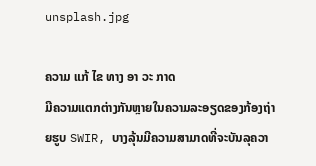unsplash.jpg

ຄວາມ ແກ້ ໄຂ ທາງ ອາ ວະ ກາດ
ມີຄວາມແຕກຕ່າງກັນຫຼາຍໃນຄວາມລະອຽດຂອງກ້ອງຖ່າຍຮູບ SWIR, ບາງລຸ້ນມີຄວາມສາມາດທີ່ຈະບັນລຸຄວາ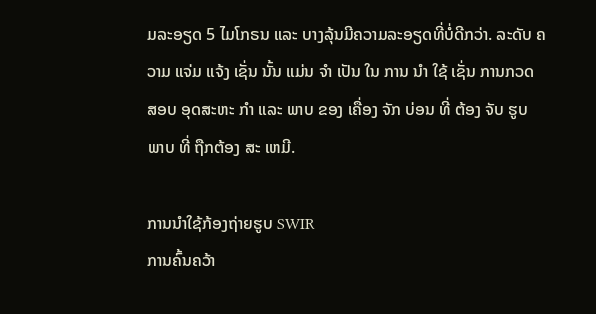ມລະອຽດ 5 ໄມໂກຣນ ແລະ ບາງລຸ້ນມີຄວາມລະອຽດທີ່ບໍ່ດີກວ່າ. ລະດັບ ຄວາມ ແຈ່ມ ແຈ້ງ ເຊັ່ນ ນັ້ນ ແມ່ນ ຈໍາ ເປັນ ໃນ ການ ນໍາ ໃຊ້ ເຊັ່ນ ການກວດ ສອບ ອຸດສະຫະ ກໍາ ແລະ ພາບ ຂອງ ເຄື່ອງ ຈັກ ບ່ອນ ທີ່ ຕ້ອງ ຈັບ ຮູບ ພາບ ທີ່ ຖືກຕ້ອງ ສະ ເຫມີ.

ການນໍາໃຊ້ກ້ອງຖ່າຍຮູບ SWIR
ການຄົ້ນຄວ້າ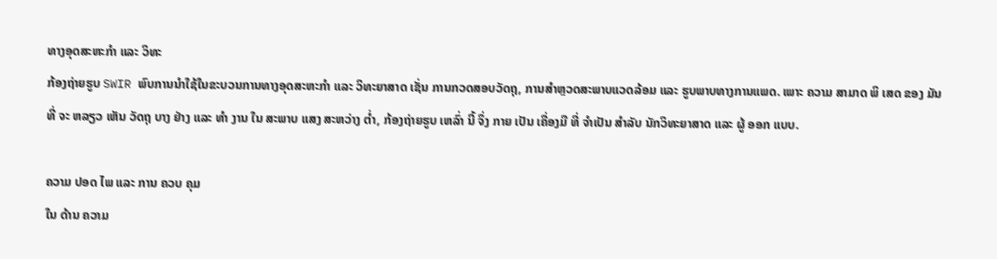ທາງອຸດສະຫະກໍາ ແລະ ວິທະ
ກ້ອງຖ່າຍຮູບ SWIR ພົບການນໍາໃຊ້ໃນຂະບວນການທາງອຸດສະຫະກໍາ ແລະ ວິທະຍາສາດ ເຊັ່ນ ການກວດສອບວັດຖຸ, ການສໍາຫຼວດສະພາບແວດລ້ອມ ແລະ ຮູບພາບທາງການແພດ. ເພາະ ຄວາມ ສາມາດ ພິ ເສດ ຂອງ ມັນ ທີ່ ຈະ ຫລຽວ ເຫັນ ວັດຖຸ ບາງ ຢ່າງ ແລະ ທໍາ ງານ ໃນ ສະພາບ ແສງ ສະຫວ່າງ ຕ່ຳ, ກ້ອງຖ່າຍຮູບ ເຫລົ່າ ນີ້ ຈຶ່ງ ກາຍ ເປັນ ເຄື່ອງມື ທີ່ ຈໍາເປັນ ສໍາລັບ ນັກວິທະຍາສາດ ແລະ ຜູ້ ອອກ ແບບ.

ຄວາມ ປອດ ໄພ ແລະ ການ ຄວບ ຄຸມ
ໃນ ດ້ານ ຄວາມ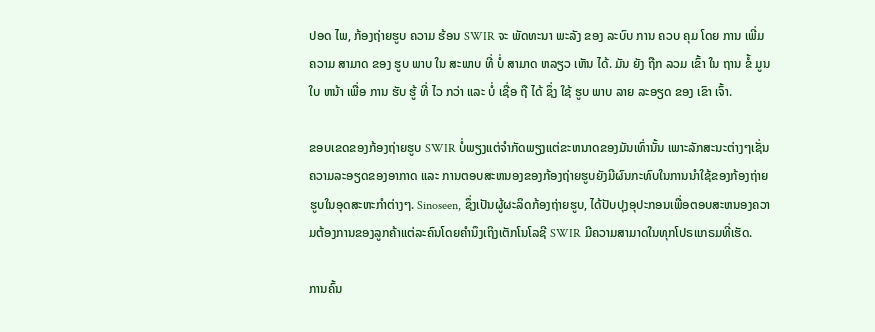ປອດ ໄພ, ກ້ອງຖ່າຍຮູບ ຄວາມ ຮ້ອນ SWIR ຈະ ພັດທະນາ ພະລັງ ຂອງ ລະບົບ ການ ຄວບ ຄຸມ ໂດຍ ການ ເພີ່ມ ຄວາມ ສາມາດ ຂອງ ຮູບ ພາບ ໃນ ສະພາບ ທີ່ ບໍ່ ສາມາດ ຫລຽວ ເຫັນ ໄດ້. ມັນ ຍັງ ຖືກ ລວມ ເຂົ້າ ໃນ ຖານ ຂໍ້ ມູນ ໃບ ຫນ້າ ເພື່ອ ການ ຮັບ ຮູ້ ທີ່ ໄວ ກວ່າ ແລະ ບໍ່ ເຊື່ອ ຖື ໄດ້ ຊຶ່ງ ໃຊ້ ຮູບ ພາບ ລາຍ ລະອຽດ ຂອງ ເຂົາ ເຈົ້າ.

ຂອບເຂດຂອງກ້ອງຖ່າຍຮູບ SWIR ບໍ່ພຽງແຕ່ຈໍາກັດພຽງແຕ່ຂະຫນາດຂອງມັນເທົ່ານັ້ນ ເພາະລັກສະນະຕ່າງໆເຊັ່ນ ຄວາມລະອຽດຂອງອາກາດ ແລະ ການຕອບສະຫນອງຂອງກ້ອງຖ່າຍຮູບຍັງມີຜົນກະທົບໃນການນໍາໃຊ້ຂອງກ້ອງຖ່າຍຮູບໃນອຸດສະຫະກໍາຕ່າງໆ. Sinoseen, ຊຶ່ງເປັນຜູ້ຜະລິດກ້ອງຖ່າຍຮູບ, ໄດ້ປັບປຸງອຸປະກອນເພື່ອຕອບສະຫນອງຄວາມຕ້ອງການຂອງລູກຄ້າແຕ່ລະຄົນໂດຍຄໍານຶງເຖິງເຕັກໂນໂລຊີ SWIR ມີຄວາມສາມາດໃນທຸກໂປຣແກຣມທີ່ເຮັດ.

ການຄົ້ນ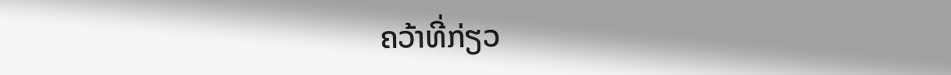ຄວ້າທີ່ກ່ຽວ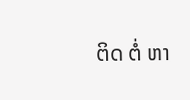ຕິດ ຕໍ່ ຫາ